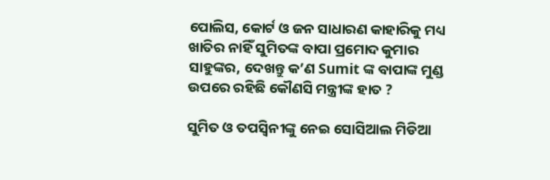ପୋଲିସ, କୋର୍ଟ ଓ ଜନ ସାଧାରଣ କାହାରିକୁ ମଧ୍ୟ ଖାତିର ନାହିଁ ସୁମିତଙ୍କ ବାପା ପ୍ରମୋଦ କୁମାର ସାହୁଙ୍କର, ଦେଖନ୍ତୁ କ’ଣ Sumit ଙ୍କ ବାପାଙ୍କ ମୁଣ୍ଡ ଉପରେ ରହିଛି କୌଣସି ମନ୍ତ୍ରୀଙ୍କ ହାତ ?

ସୁମିତ ଓ ତପସ୍ଵିନୀଙ୍କୁ ନେଇ ସୋସିଆଲ ମିଡିଆ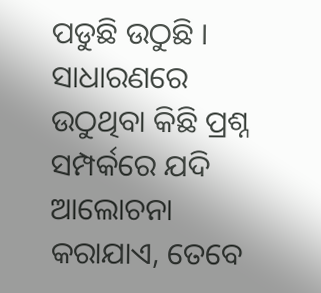ପଡୁଛି ଉଠୁଛି । ସାଧାରଣରେ ଉଠୁଥିବା କିଛି ପ୍ରଶ୍ନ ସମ୍ପର୍କରେ ଯଦି ଆଲୋଚନା କରାଯାଏ, ତେବେ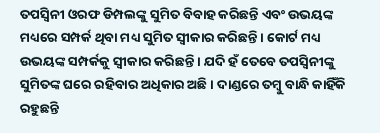ତପସ୍ଵିନୀ ଓରଫ ଡିମ୍ପଲଙ୍କୁ ସୁମିତ ବିବାହ କରିଛନ୍ତି ଏବଂ ଉଭୟଙ୍କ ମଧ୍ୟରେ ସମ୍ପର୍କ ଥିବା ମଧ୍ୟ ସୁମିତ ସ୍ଵୀକାର କରିଛନ୍ତି । କୋର୍ଟ ମଧ୍ୟ ଉଭୟଙ୍କ ସମ୍ପର୍କକୁ ସ୍ଵୀକାର କରିଛନ୍ତି । ଯଦି ହଁ ତେବେ ତପସ୍ଵିନୀଙ୍କୁ ସୁମିତଙ୍କ ଘରେ ରହିବାର ଅଧିକାର ଅଛି । ଦାଣ୍ଡରେ ତମ୍ବୁ ବାନ୍ଧି କାହିଁକି ରହୁଛନ୍ତି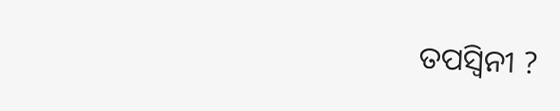ତପସ୍ଵିନୀ ?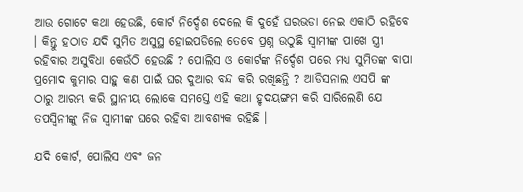ଆଉ ଗୋଟେ କଥା ହେଉଛି, କୋର୍ଟ ନିର୍ଦ୍ଦେଶ ଦେଲେ କି ଦୁହେଁ ଘରଭଡା ନେଇ ଏକାଠି ରହିବେ । କିନ୍ତୁ ହଠାତ ଯଦି ସୁମିତ ଅସୁସ୍ଥ ହୋଇପଡିଲେ ତେବେ ପ୍ରଶ୍ନ ଉଠୁଛି ସ୍ଵାମୀଙ୍କ ପାଖେ ସ୍ତ୍ରୀ ରହିବାର ଅସୁବିଧା କେଉଁଠି ହେଉଛି ? ପୋଲିସ ଓ କୋର୍ଟଙ୍କ ନିର୍ଦ୍ଦେଶ ପରେ ମଧ୍ୟ ସୁମିତଙ୍କ ବାପା ପ୍ରମୋଦ କୁମାର ସାହୁ କଣ ପାଇଁ ଘର ଦୁଆର ବନ୍ଦ କରି ରଖିଛନ୍ତି ? ଆଡିସନାଲ ଏସପି ଙ୍କ ଠାରୁ ଆରମ୍ଭ କରି ସ୍ଥାନୀୟ ଲୋକେ ସମସ୍ତେ ଏହି କଥା ହୃଦୟଙ୍ଗମ କରି ସାରିଲେଣି ଯେ ତପସ୍ଵିନୀଙ୍କୁ ନିଜ ସ୍ଵାମୀଙ୍କ ଘରେ ରହିବା ଆବଶ୍ୟକ ରହିଛି ।

ଯଦି କୋର୍ଟ, ପୋଲିସ ଏବଂ ଜନ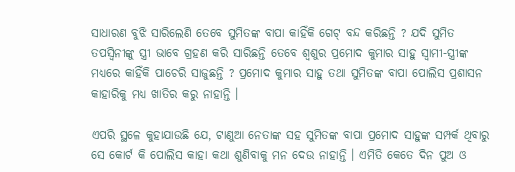ସାଧାରଣ ବୁଝି ସାରିଲେଣି ତେବେ ସୁମିତଙ୍କ ବାପା କାହିଁକି ଗେଟ୍ ବନ୍ଦ କରିଛନ୍ତି ? ଯଦି ସୁମିତ ତପସ୍ଵିନୀଙ୍କୁ ସ୍ତ୍ରୀ ଭାବେ ଗ୍ରହଣ କରି ସାରିଛନ୍ତି ତେବେ ଶ୍ଵଶୁର ପ୍ରମୋଦ କୁମାର ସାହୁ ସ୍ଵାମୀ-ସ୍ତ୍ରୀଙ୍କ ମଧ୍ୟରେ କାହିଁକି ପାଚେରି ସାଜୁଛନ୍ତି ? ପ୍ରମୋଦ କୁମାର ସାହୁ ତଥା ସୁମିତଙ୍କ ବାପା ପୋଲିସ ପ୍ରଶାସନ କାହାରିକୁ ମଧ୍ୟ ଖାତିର କରୁ ନାହାନ୍ତି ।

ଏପରି ସ୍ଥଳେ କୁହାଯାଉଛି ଯେ, ଟାଣୁଆ ନେତାଙ୍କ ସହ ସୁମିତଙ୍କ ବାପା ପ୍ରମୋଦ ସାହୁଙ୍କ ସମ୍ପର୍କ ଥିବାରୁ ସେ କୋର୍ଟ କି ପୋଲିସ କାହା କଥା ଶୁଣିବାକୁ ମନ ଦେଉ ନାହାନ୍ତି । ଏମିତି କେତେ ଦିନ ପୁଅ ଓ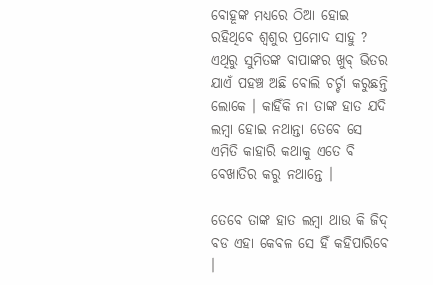ବୋହୂଙ୍କ ମଧ୍ୟରେ ଠିଆ ହୋଇ ରହିଥିବେ ଶ୍ଵଶୁର ପ୍ରମୋଦ ସାହୁ ? ଏଥିରୁ ସୁମିତଙ୍କ ବାପାଙ୍କର ଖୁବ୍ ଭିତର ଯାଏଁ ପହଞ୍ଚ ଅଛି ବୋଲି ଚର୍ଚ୍ଚା କରୁଛନ୍ତି ଲୋକେ । କାହିଁକି ନା ତାଙ୍କ ହାତ ଯଦି ଲମ୍ବା ହୋଇ ନଥାନ୍ତା ତେବେ ସେ ଏମିତି କାହାରି କଥାକୁ ଏତେ ବି ବେଖାତିର କରୁ ନଥାନ୍ତେ ।

ତେବେ ତାଙ୍କ ହାତ ଲମ୍ବା ଥାଉ କି ଜିଦ୍ ବଡ ଏହା କେବଳ ସେ ହିଁ କହିପାରିବେ ।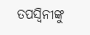ତପସ୍ଵିନୀଙ୍କୁ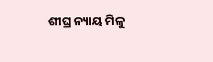ଶୀଘ୍ର ନ୍ୟାୟ ମିଳୁ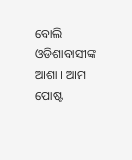ବୋଲି ଓଡିଶାବାସୀଙ୍କ ଆଶା । ଆମ ପୋଷ୍ଟ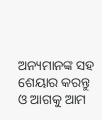ଅନ୍ୟମାନଙ୍କ ସହ ଶେୟାର କରନ୍ତୁ ଓ ଆଗକୁ ଆମ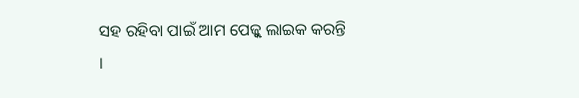ସହ ରହିବା ପାଇଁ ଆମ ପେଜ୍କୁ ଲାଇକ କରନ୍ତି ।